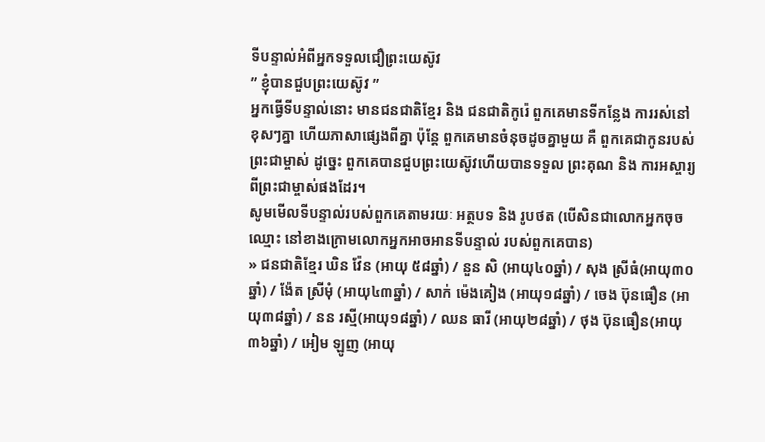ទីបន្ទាល់អំពីអ្នកទទួលជឿព្រះយេស៊ូវ
” ខ្ញុំបានជួបព្រះយេស៊ូវ ”
អ្នកធ្វើទីបន្ទាល់នោះ មានជនជាតិខ្មែរ និង ជនជាតិកូរ៉េ ពួកគេមានទីកន្លែង ការរស់នៅខុសៗគ្នា ហើយភាសាផ្សេងពីគ្នា ប៉ុន្តែ ពួកគេមានចំនុចដូចគ្នាមួយ គឺ ពួកគេជាកូនរបស់ព្រះជាម្ចាស់ ដូច្នេះ ពួកគេបានជួបព្រះយេស៊ូវហើយបានទទួល ព្រះគុណ និង ការអស្ចារ្យពីព្រះជាម្ចាស់ផងដែរ។
សូមមើលទីបន្ទាល់របស់ពួកគេតាមរយៈ អត្ថបទ និង រូបថត (បើសិនជាលោកអ្នកចុចឈ្មោះ នៅខាងក្រោមលោកអ្នកអាចអានទីបន្ទាល់ របស់ពួកគេបាន)
» ជនជាតិខ្មែរ ឃិន វ៉ែន (អាយុ ៥៨ឆ្នាំ) / នួន សិ (អាយុ៤០ឆ្នាំ) / សុង ស្រីធំ(អាយុ៣០ឆ្នាំ) / ង៉ែត ស្រីមុំ (អាយុ៤៣ឆ្នាំ) / សាក់ ម៉េងគៀង (អាយុ១៨ឆ្នាំ) / ចេង ប៊ុនធឿន (អាយុ៣៨ឆ្នាំ) / នន រស្មី(អាយុ១៨ឆ្នាំ) / ឈន ធារី (អាយុ២៨ឆ្នាំ) / ថុង ប៊ុនធឿន(អាយុ៣៦ឆ្នាំ) / អៀម ឡូញ (អាយុ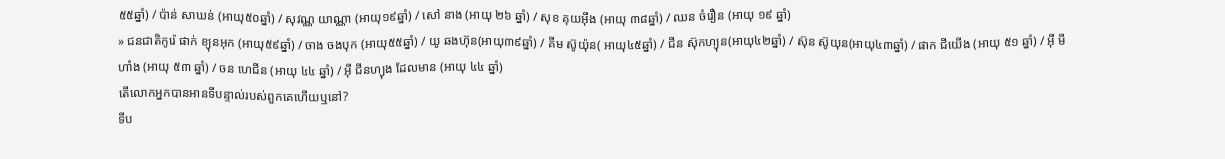៥៥ឆ្នាំ) / ប៉ាន់ សាឃន់ (អាយុ៥០ឆ្នាំ) / សុវណ្ណ យាណ្ណា (អាយុ១៩ឆ្នាំ) / សៅ នាង (អាយុ ២៦ ឆ្នាំ) / សុខ គុយអ៊ឹង (អាយុ ៣៨ឆ្នាំ) / ឈន ចំរឿន (អាយុ ១៩ ឆ្នាំ)
» ជនជាតិកូរ៉េ ផាក់ ខ្យុនអុក (អាយុ៥៩ឆ្នាំ) / ចាង ចងបុក (អាយុ៥៥ឆ្នាំ) / យូ ឆងហ៊ុន(អាយុ៣៩ឆ្នាំ) / គីម ស៊ូយ៉ុន( អាយុ៤៥ឆ្នាំ) / ជីន ស៊ុកហ្យុន(អាយុ៤២ឆ្នាំ) / ស៊ុន ស៊ូយុន(អាយុ៤៣ឆ្នាំ) / ផាក ជីយើង (អាយុ ៥១ ឆ្នាំ) / អ៊ី មីហាំង (អាយុ ៥៣ ឆ្នាំ) / ចន ហេជីន (អាយុ ៤៤ ឆ្នាំ) / អ៊ី ជីនហ្យុង ដែលមាន (អាយុ ៤៤ ឆ្នាំ)
តើលោកអ្នកបានអានទីបន្ទាល់របស់ពួកគេហើយឬនៅ?
ទីប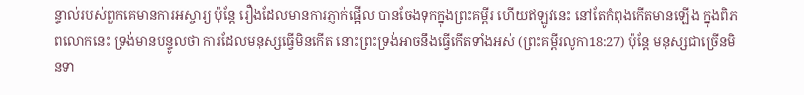ន្ទាល់របស់ពួកគេមានការអស្ចារ្យ ប៉ុន្តែ រឿងដែលមានការភ្ញាក់ផ្អើល បានចែងទុកក្នុងព្រះគម្ពីរ ហើយឥឡូវនេះ នៅតែកំពុងកើតមានឡើង ក្នុងពិភពលោកនេះ ទ្រង់មានបន្ទូលថា ការដែលមនុស្សធ្វើមិនកើត នោះព្រះទ្រង់អាចនឹងធ្វើកើតទាំងអស់ (ព្រះគម្ពីរលូកា18:27) ប៉ុន្តែ មនុស្សជាច្រើនមិនទា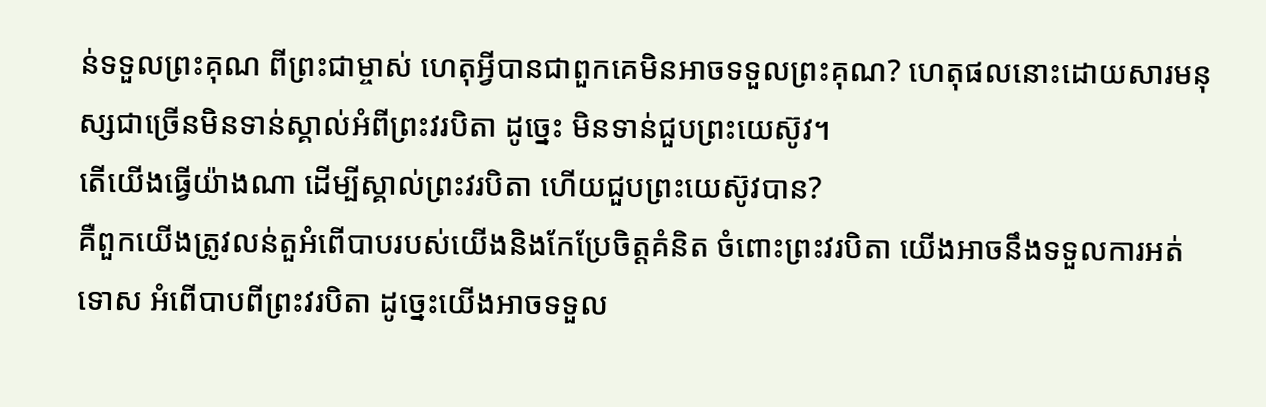ន់ទទួលព្រះគុណ ពីព្រះជាម្ចាស់ ហេតុអ្វីបានជាពួកគេមិនអាចទទួលព្រះគុណ? ហេតុផលនោះដោយសារមនុស្សជាច្រើនមិនទាន់ស្គាល់អំពីព្រះវរបិតា ដូច្នេះ មិនទាន់ជួបព្រះយេស៊ូវ។
តើយើងធ្វើយ៉ាងណា ដើម្បីស្គាល់ព្រះវរបិតា ហើយជួបព្រះយេស៊ូវបាន?
គឺពួកយើងត្រូវលន់តួអំពើបាបរបស់យើងនិងកែប្រែចិត្តគំនិត ចំពោះព្រះវរបិតា យើងអាចនឹងទទួលការអត់ទោស អំពើបាបពីព្រះវរបិតា ដូច្នេះយើងអាចទទួល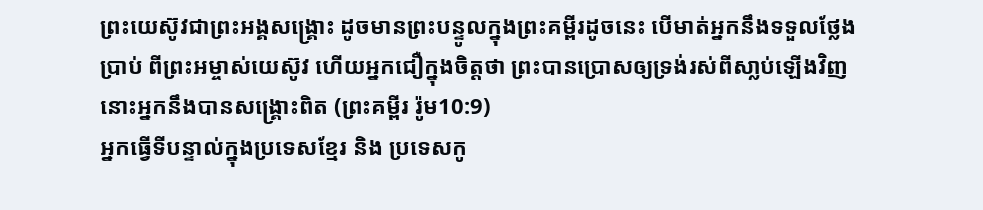ព្រះយេស៊ូវជាព្រះអង្គសង្គ្រោះ ដូចមានព្រះបន្ទូលក្នុងព្រះគម្ពីរដូចនេះ បើមាត់អ្នកនឹងទទួលថ្លែងប្រាប់ ពីព្រះអម្ចាស់យេស៊ូវ ហើយអ្នកជឿក្នុងចិត្តថា ព្រះបានប្រោសឲ្យទ្រង់រស់ពីសា្លប់ឡើងវិញ នោះអ្នកនឹងបានសង្គ្រោះពិត (ព្រះគម្ពីរ រ៉ូម10:9)
អ្នកធ្វើទីបន្ទាល់ក្នុងប្រទេសខ្មែរ និង ប្រទេសកូ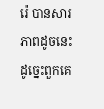រ៉េ បានសារភាពដូចនេះ ដូច្នេះពួកគេ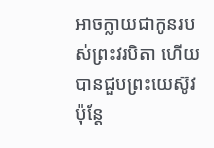អាចក្លាយជាកូនរបស់ព្រះវរបិតា ហើយបានជួបព្រះយេស៊ូវ ប៉ុន្ដែ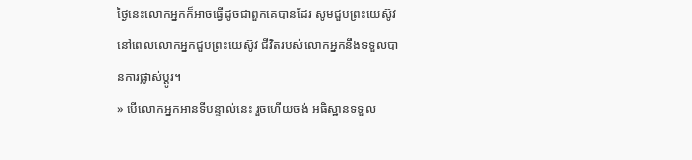ថ្ងៃនេះលោកអ្នកក៏អាចធ្វើដូចជាពួកគេបានដែរ សូមជួបព្រះយេស៊ូវ នៅពេលលោកអ្នកជួបព្រះយេស៊ូវ ជីវិតរបស់លោកអ្នកនឹងទទួលបានការផ្លាស់ប្តូរ។
» បើលោកអ្នកអានទីបន្ទាល់នេះ រួចហើយចង់ អធិស្ឋានទទួល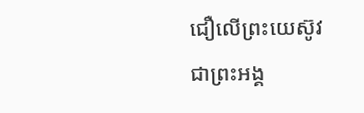ជឿលើព្រះយេស៊ូវ ជាព្រះអង្គ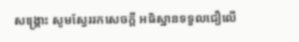សង្គ្រោះ សូមស្វែររកសេចក្ដី អធិស្ឋានទទួលជឿលើ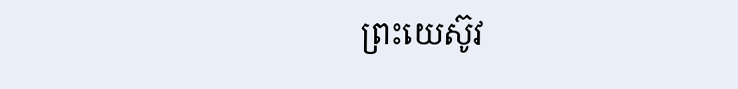ព្រះយេស៊ូវ